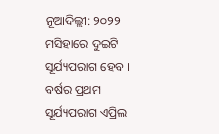ନୂଆଦିଲ୍ଲୀ: ୨୦୨୨ ମସିହାରେ ଦୁଇଟି ସୂର୍ଯ୍ୟପରାଗ ହେବ । ବର୍ଷର ପ୍ରଥମ ସୂର୍ଯ୍ୟପରାଗ ଏପ୍ରିଲ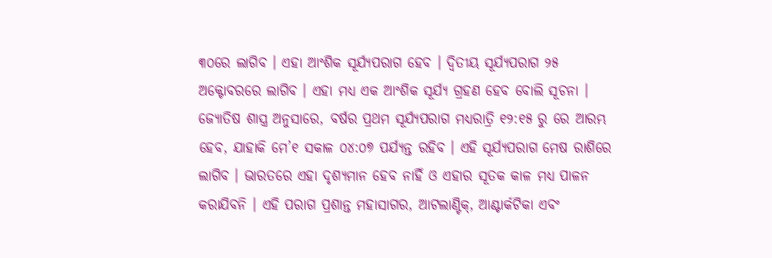୩୦ରେ ଲାଗିବ । ଏହା ଆଂଶିକ ସୂର୍ଯ୍ୟପରାଗ ହେବ । ଦ୍ୱିତୀୟ ସୂର୍ଯ୍ୟପରାଗ ୨୫ ଅକ୍ଟୋବରରେ ଲାଗିବ । ଏହା ମଧ୍ୟ ଏକ ଆଂଶିକ ସୂର୍ଯ୍ୟ ଗ୍ରହଣ ହେବ ବୋଲି ସୂଚନା ।
ଜ୍ୟୋତିଷ ଶାସ୍ତ୍ର ଅନୁସାରେ, ବର୍ଷର ପ୍ରଥମ ସୂର୍ଯ୍ୟପରାଗ ମଧ୍ୟରାତ୍ରି ୧୨:୧୫ ରୁ ରେ ଆରମ୍ଭ ହେବ, ଯାହାକି ମେ’୧ ସକାଳ ୦୪:୦୭ ପର୍ଯ୍ୟନ୍ତ ରହିବ । ଏହି ସୂର୍ଯ୍ୟପରାଗ ମେଷ ରାଶିରେ ଲାଗିବ । ଭାରତରେ ଏହା ଦୃଶ୍ୟମାନ ହେବ ନାହିଁ ଓ ଏହାର ସୂତକ କାଳ ମଧ୍ୟ ପାଳନ କରାଯିବନି । ଏହି ପରାଗ ପ୍ରଶାନ୍ତ ମହାସାଗର, ଆଟଲାଣ୍ଟିକ୍, ଆଣ୍ଟାର୍କଟିକା ଏବଂ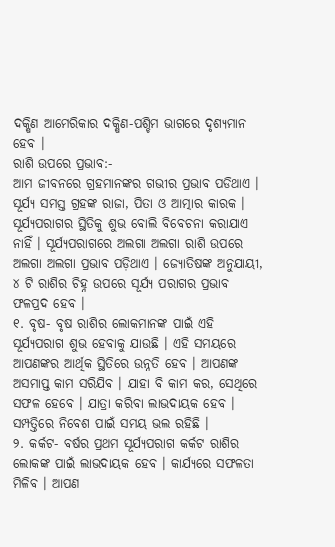ଦକ୍ଷିଣ ଆମେରିକାର ଦକ୍ଷିଣ-ପଶ୍ଚିମ ଭାଗରେ ଦୃଶ୍ୟମାନ ହେବ ।
ରାଶି ଉପରେ ପ୍ରଭାବ:-
ଆମ ଜୀବନରେ ଗ୍ରହମାନଙ୍କର ଗଭୀର ପ୍ରଭାବ ପଡିଥାଏ । ସୂର୍ଯ୍ୟ ସମସ୍ତ ଗ୍ରହଙ୍କ ରାଜା, ପିତା ଓ ଆତ୍ମାର କାରକ । ସୂର୍ଯ୍ୟପରାଗର ସ୍ଥିତିକୁ ଶୁଭ ବୋଲି ବିବେଚନା କରାଯାଏ ନାହିଁ । ସୂର୍ଯ୍ୟପରାଗରେ ଅଲଗା ଅଲଗା ରାଶି ଉପରେ ଅଲଗା ଅଲଗା ପ୍ରଭାବ ପଡ଼ିଥାଏ । ଜ୍ୟୋତିଷଙ୍କ ଅନୁଯାୟୀ, ୪ ଟି ରାଶିର ଚିହ୍ନ ଉପରେ ସୂର୍ଯ୍ୟ ପରାଗର ପ୍ରଭାବ ଫଳପ୍ରଦ ହେବ ।
୧. ବୃଷ- ବୃଷ ରାଶିର ଲୋକମାନଙ୍କ ପାଇଁ ଏହି ସୂର୍ଯ୍ୟପରାଗ ଶୁଭ ହେବାକୁ ଯାଉଛି । ଏହି ସମୟରେ ଆପଣଙ୍କର ଆର୍ଥିକ ସ୍ଥିତିରେ ଉନ୍ନତି ହେବ । ଆପଣଙ୍କ ଅସମାପ୍ତ କାମ ସରିଯିବ । ଯାହା ବି କାମ କର, ସେଥିରେ ସଫଳ ହେବେ । ଯାତ୍ରା କରିବା ଲାଭଦାୟକ ହେବ । ସମ୍ପତ୍ତିରେ ନିବେଶ ପାଇଁ ସମୟ ଭଲ ରହିଛି ।
୨. କର୍କଟ- ବର୍ଷର ପ୍ରଥମ ସୂର୍ଯ୍ୟପରାଗ କର୍କଟ ରାଶିର ଲୋକଙ୍କ ପାଇଁ ଲାଭଦାୟକ ହେବ । କାର୍ଯ୍ୟରେ ସଫଳତା ମିଳିବ । ଆପଣ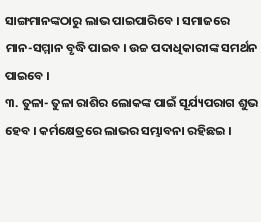ସାଙ୍ଗମାନଙ୍କଠାରୁ ଲାଭ ପାଇପାରିବେ । ସମାଜରେ ମାନ-ସମ୍ମାନ ବୃଦ୍ଧି ପାଇବ । ଉଚ୍ଚ ପଦାଧିକାରୀଙ୍କ ସମର୍ଥନ ପାଇବେ ।
୩. ତୁଳା- ତୁଳା ରାଶିର ଲୋକଙ୍କ ପାଇଁ ସୂର୍ଯ୍ୟପରାଗ ଶୁଭ ହେବ । କର୍ମକ୍ଷେତ୍ରରେ ଲାଭର ସମ୍ଭାବନା ରହିଛଇ ।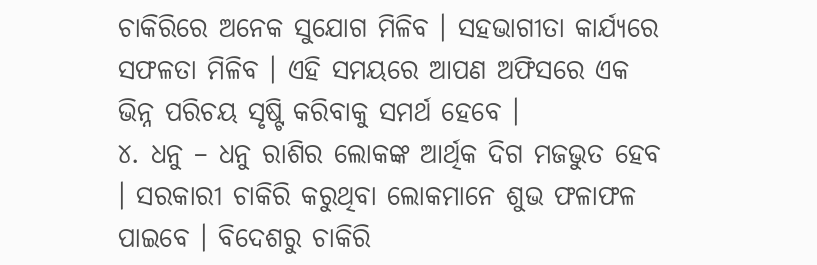ଚାକିରିରେ ଅନେକ ସୁଯୋଗ ମିଳିବ । ସହଭାଗୀତା କାର୍ଯ୍ୟରେ ସଫଳତା ମିଳିବ । ଏହି ସମୟରେ ଆପଣ ଅଫିସରେ ଏକ ଭିନ୍ନ ପରିଚୟ ସୃଷ୍ଟି କରିବାକୁ ସମର୍ଥ ହେବେ ।
୪. ଧନୁ – ଧନୁ ରାଶିର ଲୋକଙ୍କ ଆର୍ଥିକ ଦିଗ ମଜଭୁତ ହେବ । ସରକାରୀ ଚାକିରି କରୁଥିବା ଲୋକମାନେ ଶୁଭ ଫଳାଫଳ ପାଇବେ । ବିଦେଶରୁ ଚାକିରି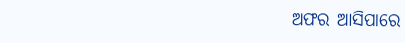ଅଫର ଆସିପାରେ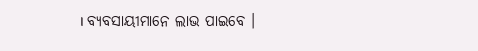। ବ୍ୟବସାୟୀମାନେ ଲାଭ ପାଇବେ ।